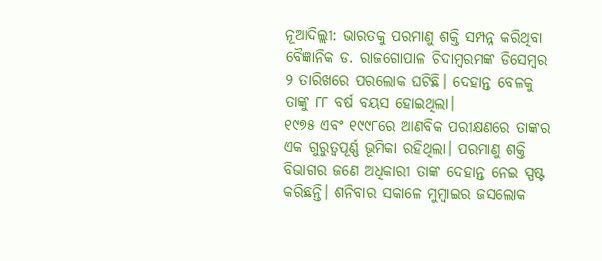ନୂଆଦିଲ୍ଲୀ: ଭାରତକୁ ପରମାଣୁ ଶକ୍ତି ସମ୍ପନ୍ନ କରିଥିବା ବୈଜ୍ଞାନିକ ଡ. ରାଜଗୋପାଳ ଚିଦାମ୍ବରମଙ୍କ ଡିସେମ୍ବର ୨ ତାରିଖରେ ପରଲୋକ ଘଟିଛି। ଦେହାନ୍ତ ବେଳକୁ ତାଙ୍କୁ ୮୮ ବର୍ଷ ବୟସ ହୋଇଥିଲା।
୧୯୭୫ ଏବଂ ୧୯୯୮ରେ ଆଣବିକ ପରୀକ୍ଷଣରେ ତାଙ୍କର ଏକ ଗୁରୁତ୍ୱପୂର୍ଣ୍ଣ ଭୂମିକା ରହିଥିଲା। ପରମାଣୁ ଶକ୍ତି ବିଭାଗର ଜଣେ ଅଧିକାରୀ ତାଙ୍କ ଦେହାନ୍ତ ନେଇ ସ୍ପଷ୍ଟ କରିଛନ୍ତି। ଶନିବାର ସକାଳେ ମୁମ୍ବାଇର ଜସଲୋକ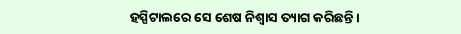ହସ୍ପିଟାଲରେ ସେ ଶେଷ ନିଶ୍ୱାସ ତ୍ୟାଗ କରିଛନ୍ତି।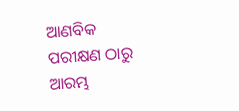ଆଣବିକ ପରୀକ୍ଷଣ ଠାରୁ ଆରମ୍ଭ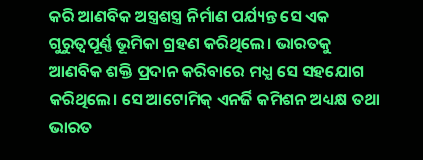କରି ଆଣବିକ ଅସ୍ତ୍ରଶସ୍ତ୍ର ନିର୍ମାଣ ପର୍ଯ୍ୟନ୍ତ ସେ ଏକ ଗୁରୁତ୍ୱପୂର୍ଣ୍ଣ ଭୂମିକା ଗ୍ରହଣ କରିଥିଲେ। ଭାରତକୁ ଆଣବିକ ଶକ୍ତି ପ୍ରଦାନ କରିବାରେ ମଧ୍ଯ ସେ ସହଯୋଗ କରିଥିଲେ। ସେ ଆଟୋମିକ୍ ଏନର୍ଜି କମିଶନ ଅଧ୍ୟକ୍ଷ ତଥା ଭାରତ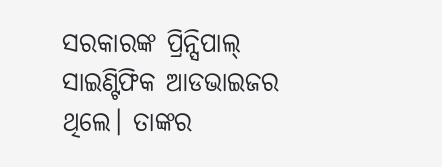ସରକାରଙ୍କ ପ୍ରିନ୍ସିପାଲ୍ ସାଇଣ୍ଟିଫିକ ଆଡଭାଇଜର ଥିଲେ। ତାଙ୍କର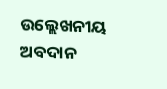ଉଲ୍ଲେଖନୀୟ ଅବଦାନ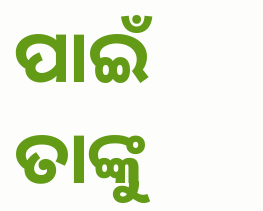ପାଇଁ ତାଙ୍କୁ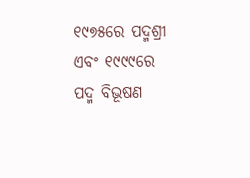୧୯୭୫ରେ ପଦ୍ମଶ୍ରୀ ଏବଂ ୧୯୯୯ରେ ପଦ୍ମ ବିଭୂଷଣ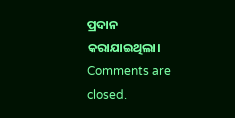ପ୍ରଦାନ କରାଯାଇଥିଲା।
Comments are closed.